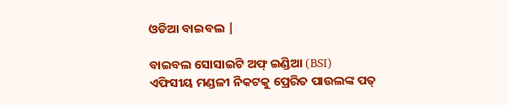ଓଡିଆ ବାଇବଲ |

ବାଇବଲ ସୋସାଇଟି ଅଫ୍ ଇଣ୍ଡିଆ (BSI)
ଏଫିସୀୟ ମଣ୍ଡଳୀ ନିକଟକୁ ପ୍ରେରିତ ପାଉଲଙ୍କ ପତ୍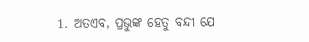1. ଅତଏବ, ପ୍ରଭୁଙ୍କ ହେତୁ ବନ୍ଦୀ ଯେ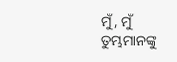ମୁଁ, ମୁଁ ତୁମ୍ଭମାନଙ୍କୁ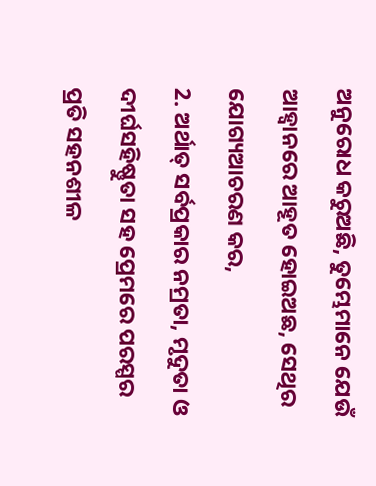ଅନୁରୋଧ କରୁଅଛି, ତୁମ୍ଭେମାନେ ଯେଉଁ ଆହ୍ଵାନରେ ଆହୂତ ହୋଇଅଛ, ସେଥିର ଯୋଗ୍ୟଆଚରଣ କର,
2. ଅର୍ଥାତ୍ ସର୍ବପ୍ରକାର ନମ୍ରତା, ମୃଦୁତା ଓ ଦୀର୍ଘସହିଷ୍ଣୁତା ସହ ପ୍ରେମରେ ପରସ୍ପର ପ୍ରତି ସହନଶୀଳ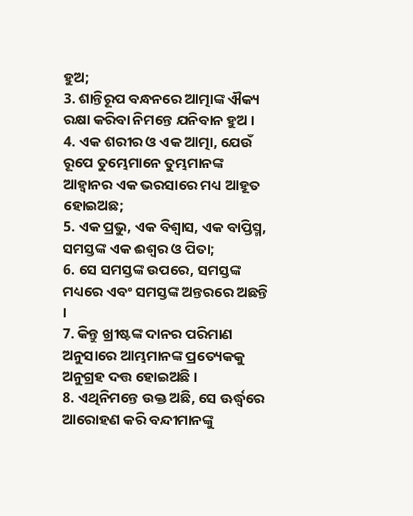ହୁଅ;
3. ଶାନ୍ତିରୂପ ବନ୍ଧନରେ ଆତ୍ମାଙ୍କ ଐକ୍ୟ ରକ୍ଷା କରିବା ନିମନ୍ତେ ଯନିବାନ ହୁଅ ।
4. ଏକ ଶରୀର ଓ ଏକ ଆତ୍ମା, ଯେଉଁ ରୂପେ ତୁମ୍ଭେମାନେ ତୁମ୍ଭମାନଙ୍କ ଆହ୍ଵାନର ଏକ ଭରସାରେ ମଧ୍ୟ ଆହୂତ ହୋଇଅଛ;
5. ଏକ ପ୍ରଭୁ, ଏକ ବିଶ୍ଵାସ, ଏକ ବାପ୍ତିସ୍ମ, ସମସ୍ତଙ୍କ ଏକ ଈଶ୍ଵର ଓ ପିତା;
6. ସେ ସମସ୍ତଙ୍କ ଉପରେ, ସମସ୍ତଙ୍କ ମଧ୍ୟରେ ଏବଂ ସମସ୍ତଙ୍କ ଅନ୍ତରରେ ଅଛନ୍ତି ।
7. କିନ୍ତୁ ଖ୍ରୀଷ୍ଟଙ୍କ ଦାନର ପରିମାଣ ଅନୁସାରେ ଆମ୍ଭମାନଙ୍କ ପ୍ରତ୍ୟେକକୁ ଅନୁଗ୍ରହ ଦତ୍ତ ହୋଇଅଛି ।
8. ଏଥିନିମନ୍ତେ ଉକ୍ତ ଅଛି, ସେ ଊର୍ଦ୍ଧ୍ଵରେ ଆରୋହଣ କରି ବନ୍ଦୀମାନଙ୍କୁ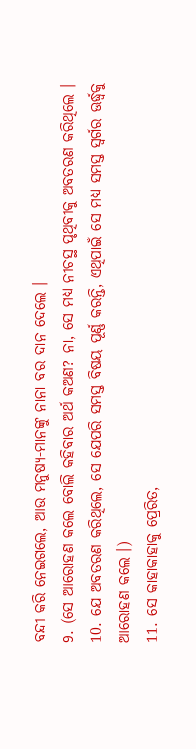ବନ୍ଦୀ କରି ନେଇଗଲେ, ଆଉ ମନୁଷ୍ୟ-ମାନଙ୍କୁ ନାନା ବର ଦାନ ଦେଲେ ।
9. (ସେ ଆରୋହଣ କଲେ ବୋଲି କହିବାର ଅର୍ଥ କଅଣ? ନା, ସେ ମଧ୍ୟ ନୀଚସ୍ଥ ପୃଥିବୀକୁ ଅବତରଣ କରିଥିଲେ ।
10. ଯେ ଅବତରଣ କରିଥିଲେ, ସେ ଯେପରି ସମସ୍ତ ବିଷୟ ପୂର୍ଣ୍ଣ କରନ୍ତି, ଏଥିପାଇଁ ସେ ମଧ୍ୟ ସମସ୍ତ ସ୍ଵର୍ଗର ଊର୍ଦ୍ଧ୍ଵକୁ ଆରୋହଣ କଲେ ।)
11. ସେ କାହାକାହାକୁ ପ୍ରେରିତ,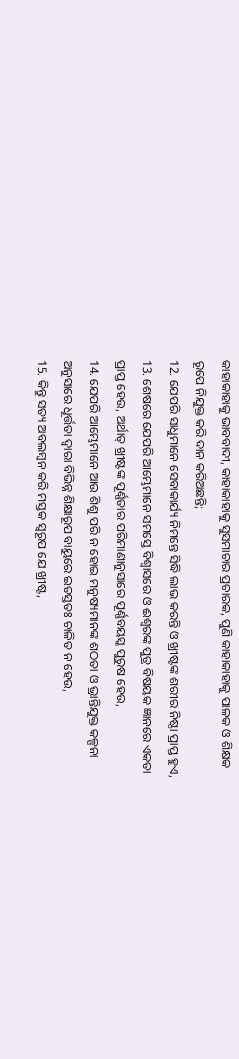କାହାକାହାକୁ ଭାବବାଦୀ, କାହାକାହାକୁ ସୁସମାଚାର ପ୍ରଚାରକ, ପୁଣି କାହାକାହାକୁ ପାଳକ ଓ ଶିକ୍ଷକ ରୂପେ ନିଯୁକ୍ତ କରି ଦାନ କରିଅଛନ୍ତି;
12. ଯେପରି ସାଧୁମାନେ ସେବାକାର୍ଯ୍ୟ ନିମନ୍ତେ ସିଦ୍ଧି ଲାଭ କରନ୍ତି ଓ ଖ୍ରୀଷ୍ଟଙ୍କ ଶରୀର ନିଷ୍ଠା ପ୍ରାପ୍ତ ହୁଏ,
13. ଶେଷରେ ଯେପରି ଆମ୍ଭେମାନେ ସମସ୍ତେ ବିଶ୍ଵାସରେ ଓ ଈଶ୍ଵରଙ୍କ ପୁତ୍ର ବିଷୟକ ଜ୍ଞାନରେ ଏକତା ପ୍ରାପ୍ତ ହେଉ, ଅର୍ଥାତ୍ ଖ୍ରୀଷ୍ଟଙ୍କ ପୂର୍ଣ୍ଣତାର ପରିମାଣାନୁସାରେ ପୂର୍ଣ୍ଣବୟସ୍କ ପୁରୁଷ ହେଉ,
14. ଯେପରି ଆମ୍ଭେମାନେ ଆଉ ଶିଶୁ ପରି ନ ହୋଇ ମନୁଷ୍ୟମାନଙ୍କ ଶଠତା ଓ ଭ୍ରାନ୍ତିଯୁକ୍ତ କଳ୍ପନା ଅନୁସାରେ ଧୂର୍ତ୍ତତା ଦ୍ଵାରା ବିଭିନ୍ନ ଶିକ୍ଷାରୂପ ବାୟୁରେ ଇତସ୍ତତଃ ଚାଳିତ ନ ହେଉ,
15. କିନ୍ତୁ ସତ୍ୟ ଅବଲମ୍ଵନ କରି ମସ୍ତକ ସ୍ଵରୂପ ଯେ ଖ୍ରୀଷ୍ଟ,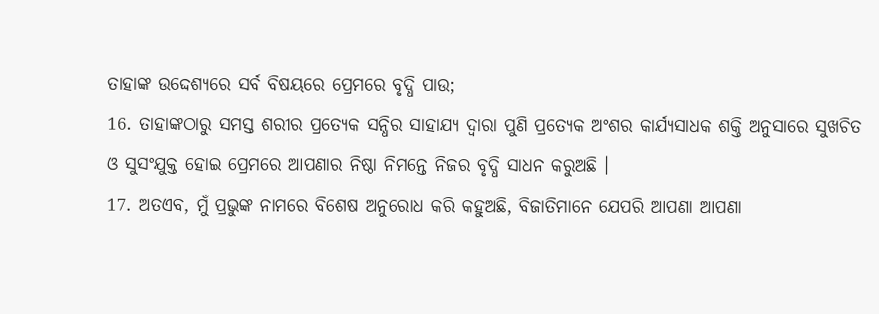ତାହାଙ୍କ ଉଦ୍ଦେଶ୍ୟରେ ସର୍ବ ବିଷୟରେ ପ୍ରେମରେ ବୃଦ୍ଧି ପାଉ;
16. ତାହାଙ୍କଠାରୁ ସମସ୍ତ ଶରୀର ପ୍ରତ୍ୟେକ ସନ୍ଧିର ସାହାଯ୍ୟ ଦ୍ଵାରା ପୁଣି ପ୍ରତ୍ୟେକ ଅଂଶର କାର୍ଯ୍ୟସାଧକ ଶକ୍ତି ଅନୁସାରେ ସୁଖଚିତ ଓ ସୁସଂଯୁକ୍ତ ହୋଇ ପ୍ରେମରେ ଆପଣାର ନିଷ୍ଠା ନିମନ୍ତେ ନିଜର ବୃଦ୍ଧି ସାଧନ କରୁଅଛି ।
17. ଅତଏବ, ମୁଁ ପ୍ରଭୁଙ୍କ ନାମରେ ବିଶେଷ ଅନୁରୋଧ କରି କହୁଅଛି, ବିଜାତିମାନେ ଯେପରି ଆପଣା ଆପଣା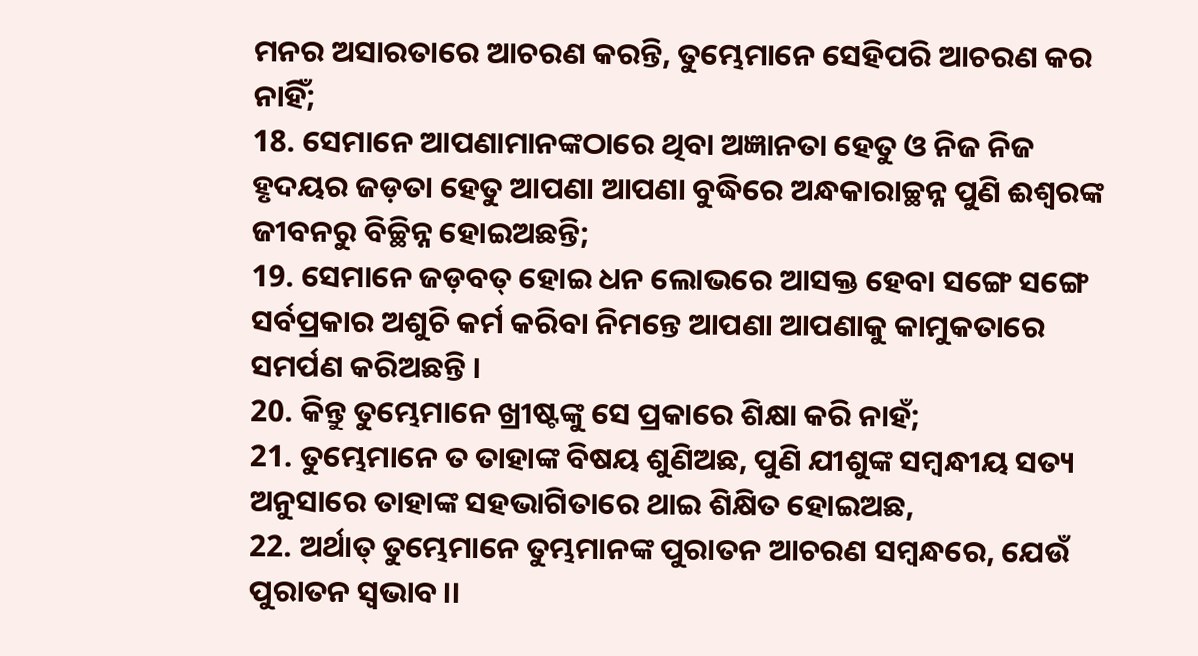ମନର ଅସାରତାରେ ଆଚରଣ କରନ୍ତି, ତୁମ୍ଭେମାନେ ସେହିପରି ଆଚରଣ କର ନାହିଁ;
18. ସେମାନେ ଆପଣାମାନଙ୍କଠାରେ ଥିବା ଅଜ୍ଞାନତା ହେତୁ ଓ ନିଜ ନିଜ ହୃଦୟର ଜଡ଼ତା ହେତୁ ଆପଣା ଆପଣା ବୁଦ୍ଧିରେ ଅନ୍ଧକାରାଚ୍ଛନ୍ନ ପୁଣି ଈଶ୍ଵରଙ୍କ ଜୀବନରୁ ବିଚ୍ଛିନ୍ନ ହୋଇଅଛନ୍ତି;
19. ସେମାନେ ଜଡ଼ବତ୍ ହୋଇ ଧନ ଲୋଭରେ ଆସକ୍ତ ହେବା ସଙ୍ଗେ ସଙ୍ଗେ ସର୍ବପ୍ରକାର ଅଶୁଚି କର୍ମ କରିବା ନିମନ୍ତେ ଆପଣା ଆପଣାକୁ କାମୁକତାରେ ସମର୍ପଣ କରିଅଛନ୍ତି ।
20. କିନ୍ତୁ ତୁମ୍ଭେମାନେ ଖ୍ରୀଷ୍ଟଙ୍କୁ ସେ ପ୍ରକାରେ ଶିକ୍ଷା କରି ନାହଁ;
21. ତୁମ୍ଭେମାନେ ତ ତାହାଙ୍କ ବିଷୟ ଶୁଣିଅଛ, ପୁଣି ଯୀଶୁଙ୍କ ସମ୍ଵନ୍ଧୀୟ ସତ୍ୟ ଅନୁସାରେ ତାହାଙ୍କ ସହଭାଗିତାରେ ଥାଇ ଶିକ୍ଷିତ ହୋଇଅଛ,
22. ଅର୍ଥାତ୍ ତୁମ୍ଭେମାନେ ତୁମ୍ଭମାନଙ୍କ ପୁରାତନ ଆଚରଣ ସମ୍ଵନ୍ଧରେ, ଯେଉଁ ପୁରାତନ ସ୍ଵଭାବ।।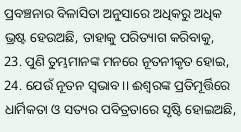ପ୍ରବଞ୍ଚନାର ବିଳାସିତା ଅନୁସାରେ ଅଧିକରୁ ଅଧିକ ଭ୍ରଷ୍ଟ ହେଉଅଛି, ତାହାକୁ ପରିତ୍ୟାଗ କରିବାକୁ,
23. ପୁଣି ତୁମ୍ଭମାନଙ୍କ ମନରେ ନୂତନୀକୃତ ହୋଇ,
24. ଯେଉଁ ନୂତନ ସ୍ଵଭାବ।। ଈଶ୍ଵରଙ୍କ ପ୍ରତିମୂର୍ତ୍ତିରେ ଧାର୍ମିକତା ଓ ସତ୍ୟର ପବିତ୍ରତାରେ ସୃଷ୍ଟି ହୋଇଅଛି,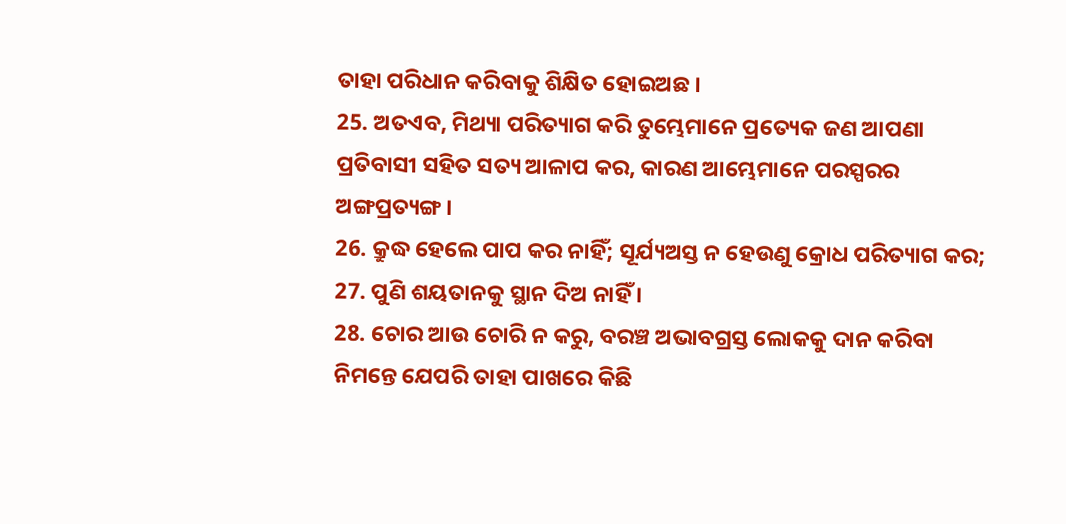ତାହା ପରିଧାନ କରିବାକୁ ଶିକ୍ଷିତ ହୋଇଅଛ ।
25. ଅତଏବ, ମିଥ୍ୟା ପରିତ୍ୟାଗ କରି ତୁମ୍ଭେମାନେ ପ୍ରତ୍ୟେକ ଜଣ ଆପଣା ପ୍ରତିବାସୀ ସହିତ ସତ୍ୟ ଆଳାପ କର, କାରଣ ଆମ୍ଭେମାନେ ପରସ୍ପରର ଅଙ୍ଗପ୍ରତ୍ୟଙ୍ଗ ।
26. କ୍ରୁଦ୍ଧ ହେଲେ ପାପ କର ନାହିଁ; ସୂର୍ଯ୍ୟଅସ୍ତ ନ ହେଉଣୁ କ୍ରୋଧ ପରିତ୍ୟାଗ କର;
27. ପୁଣି ଶୟତାନକୁ ସ୍ଥାନ ଦିଅ ନାହିଁ ।
28. ଚୋର ଆଉ ଚୋରି ନ କରୁ, ବରଞ୍ଚ ଅଭାବଗ୍ରସ୍ତ ଲୋକକୁ ଦାନ କରିବା ନିମନ୍ତେ ଯେପରି ତାହା ପାଖରେ କିଛି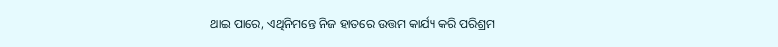ଥାଇ ପାରେ, ଏଥିନିମନ୍ତେ ନିଜ ହାତରେ ଉତ୍ତମ କାର୍ଯ୍ୟ କରି ପରିଶ୍ରମ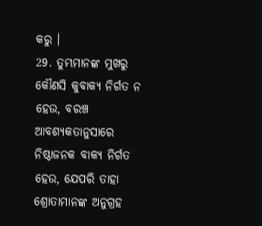କରୁ ।
29. ତୁମ୍ଭମାନଙ୍କ ମୁଖରୁ କୌଣସି କୁବାକ୍ୟ ନିର୍ଗତ ନ ହେଉ, ବରଞ୍ଚ ଆବଶ୍ୟକତାନୁସାରେ ନିଷ୍ଠାଜନକ ବାକ୍ୟ ନିର୍ଗତ ହେଉ, ଯେପରି ତାହା ଶ୍ରୋତାମାନଙ୍କ ଅନୁଗ୍ରହ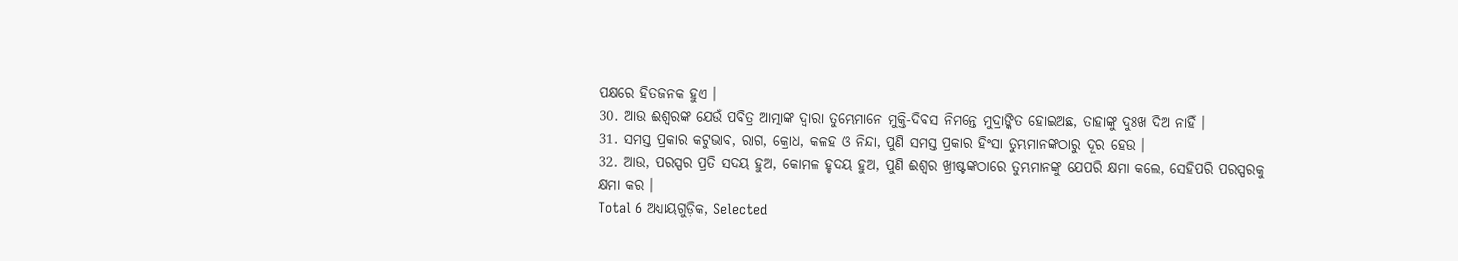ପକ୍ଷରେ ହିତଜନକ ହୁଏ ।
30. ଆଉ ଈଶ୍ଵରଙ୍କ ଯେଉଁ ପବିତ୍ର ଆତ୍ମାଙ୍କ ଦ୍ଵାରା ତୁମ୍ଭେମାନେ ମୁକ୍ତି-ଦିବସ ନିମନ୍ତେ ମୁଦ୍ରାଙ୍କିତ ହୋଇଅଛ, ତାହାଙ୍କୁ ଦୁଃଖ ଦିଅ ନାହିଁ ।
31. ସମସ୍ତ ପ୍ରକାର କଟୁଭାବ, ରାଗ, କ୍ରୋଧ, କଳହ ଓ ନିନ୍ଦା, ପୁଣି ସମସ୍ତ ପ୍ରକାର ହିଂସା ତୁମ୍ଭମାନଙ୍କଠାରୁ ଦୂର ହେଉ ।
32. ଆଉ, ପରସ୍ପର ପ୍ରତି ସଦୟ ହୁଅ, କୋମଳ ହୃଦୟ ହୁଅ, ପୁଣି ଈଶ୍ଵର ଖ୍ରୀଷ୍ଟଙ୍କଠାରେ ତୁମ୍ଭମାନଙ୍କୁ ଯେପରି କ୍ଷମା କଲେ, ସେହିପରି ପରସ୍ପରକୁ କ୍ଷମା କର ।
Total 6 ଅଧ୍ୟାୟଗୁଡ଼ିକ, Selected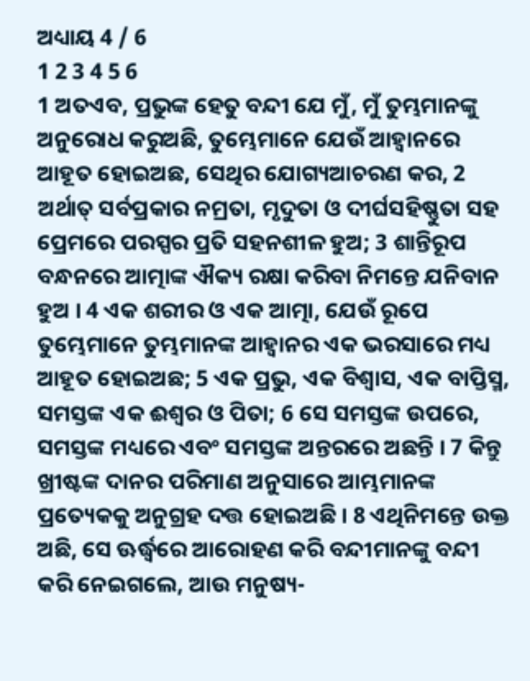ଅଧ୍ୟାୟ 4 / 6
1 2 3 4 5 6
1 ଅତଏବ, ପ୍ରଭୁଙ୍କ ହେତୁ ବନ୍ଦୀ ଯେ ମୁଁ, ମୁଁ ତୁମ୍ଭମାନଙ୍କୁ ଅନୁରୋଧ କରୁଅଛି, ତୁମ୍ଭେମାନେ ଯେଉଁ ଆହ୍ଵାନରେ ଆହୂତ ହୋଇଅଛ, ସେଥିର ଯୋଗ୍ୟଆଚରଣ କର, 2 ଅର୍ଥାତ୍ ସର୍ବପ୍ରକାର ନମ୍ରତା, ମୃଦୁତା ଓ ଦୀର୍ଘସହିଷ୍ଣୁତା ସହ ପ୍ରେମରେ ପରସ୍ପର ପ୍ରତି ସହନଶୀଳ ହୁଅ; 3 ଶାନ୍ତିରୂପ ବନ୍ଧନରେ ଆତ୍ମାଙ୍କ ଐକ୍ୟ ରକ୍ଷା କରିବା ନିମନ୍ତେ ଯନିବାନ ହୁଅ । 4 ଏକ ଶରୀର ଓ ଏକ ଆତ୍ମା, ଯେଉଁ ରୂପେ ତୁମ୍ଭେମାନେ ତୁମ୍ଭମାନଙ୍କ ଆହ୍ଵାନର ଏକ ଭରସାରେ ମଧ୍ୟ ଆହୂତ ହୋଇଅଛ; 5 ଏକ ପ୍ରଭୁ, ଏକ ବିଶ୍ଵାସ, ଏକ ବାପ୍ତିସ୍ମ, ସମସ୍ତଙ୍କ ଏକ ଈଶ୍ଵର ଓ ପିତା; 6 ସେ ସମସ୍ତଙ୍କ ଉପରେ, ସମସ୍ତଙ୍କ ମଧ୍ୟରେ ଏବଂ ସମସ୍ତଙ୍କ ଅନ୍ତରରେ ଅଛନ୍ତି । 7 କିନ୍ତୁ ଖ୍ରୀଷ୍ଟଙ୍କ ଦାନର ପରିମାଣ ଅନୁସାରେ ଆମ୍ଭମାନଙ୍କ ପ୍ରତ୍ୟେକକୁ ଅନୁଗ୍ରହ ଦତ୍ତ ହୋଇଅଛି । 8 ଏଥିନିମନ୍ତେ ଉକ୍ତ ଅଛି, ସେ ଊର୍ଦ୍ଧ୍ଵରେ ଆରୋହଣ କରି ବନ୍ଦୀମାନଙ୍କୁ ବନ୍ଦୀ କରି ନେଇଗଲେ, ଆଉ ମନୁଷ୍ୟ-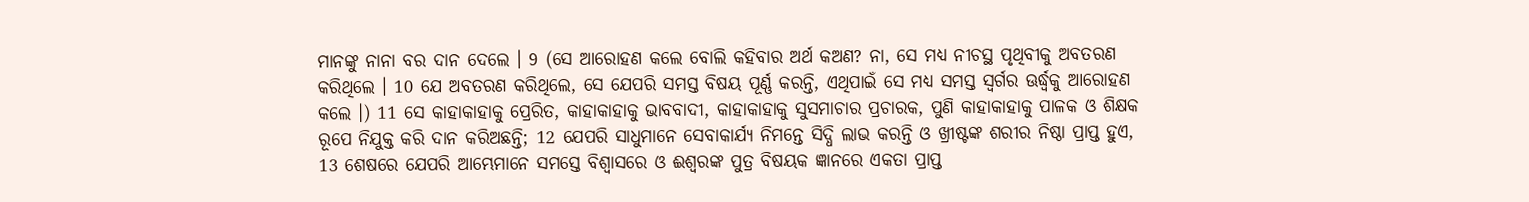ମାନଙ୍କୁ ନାନା ବର ଦାନ ଦେଲେ । 9 (ସେ ଆରୋହଣ କଲେ ବୋଲି କହିବାର ଅର୍ଥ କଅଣ? ନା, ସେ ମଧ୍ୟ ନୀଚସ୍ଥ ପୃଥିବୀକୁ ଅବତରଣ କରିଥିଲେ । 10 ଯେ ଅବତରଣ କରିଥିଲେ, ସେ ଯେପରି ସମସ୍ତ ବିଷୟ ପୂର୍ଣ୍ଣ କରନ୍ତି, ଏଥିପାଇଁ ସେ ମଧ୍ୟ ସମସ୍ତ ସ୍ଵର୍ଗର ଊର୍ଦ୍ଧ୍ଵକୁ ଆରୋହଣ କଲେ ।) 11 ସେ କାହାକାହାକୁ ପ୍ରେରିତ, କାହାକାହାକୁ ଭାବବାଦୀ, କାହାକାହାକୁ ସୁସମାଚାର ପ୍ରଚାରକ, ପୁଣି କାହାକାହାକୁ ପାଳକ ଓ ଶିକ୍ଷକ ରୂପେ ନିଯୁକ୍ତ କରି ଦାନ କରିଅଛନ୍ତି; 12 ଯେପରି ସାଧୁମାନେ ସେବାକାର୍ଯ୍ୟ ନିମନ୍ତେ ସିଦ୍ଧି ଲାଭ କରନ୍ତି ଓ ଖ୍ରୀଷ୍ଟଙ୍କ ଶରୀର ନିଷ୍ଠା ପ୍ରାପ୍ତ ହୁଏ, 13 ଶେଷରେ ଯେପରି ଆମ୍ଭେମାନେ ସମସ୍ତେ ବିଶ୍ଵାସରେ ଓ ଈଶ୍ଵରଙ୍କ ପୁତ୍ର ବିଷୟକ ଜ୍ଞାନରେ ଏକତା ପ୍ରାପ୍ତ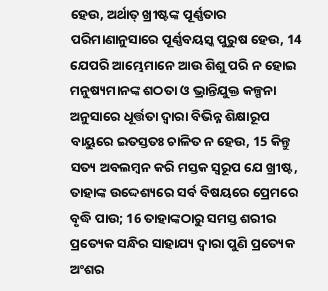ହେଉ, ଅର୍ଥାତ୍ ଖ୍ରୀଷ୍ଟଙ୍କ ପୂର୍ଣ୍ଣତାର ପରିମାଣାନୁସାରେ ପୂର୍ଣ୍ଣବୟସ୍କ ପୁରୁଷ ହେଉ, 14 ଯେପରି ଆମ୍ଭେମାନେ ଆଉ ଶିଶୁ ପରି ନ ହୋଇ ମନୁଷ୍ୟମାନଙ୍କ ଶଠତା ଓ ଭ୍ରାନ୍ତିଯୁକ୍ତ କଳ୍ପନା ଅନୁସାରେ ଧୂର୍ତ୍ତତା ଦ୍ଵାରା ବିଭିନ୍ନ ଶିକ୍ଷାରୂପ ବାୟୁରେ ଇତସ୍ତତଃ ଚାଳିତ ନ ହେଉ, 15 କିନ୍ତୁ ସତ୍ୟ ଅବଲମ୍ଵନ କରି ମସ୍ତକ ସ୍ଵରୂପ ଯେ ଖ୍ରୀଷ୍ଟ, ତାହାଙ୍କ ଉଦ୍ଦେଶ୍ୟରେ ସର୍ବ ବିଷୟରେ ପ୍ରେମରେ ବୃଦ୍ଧି ପାଉ; 16 ତାହାଙ୍କଠାରୁ ସମସ୍ତ ଶରୀର ପ୍ରତ୍ୟେକ ସନ୍ଧିର ସାହାଯ୍ୟ ଦ୍ଵାରା ପୁଣି ପ୍ରତ୍ୟେକ ଅଂଶର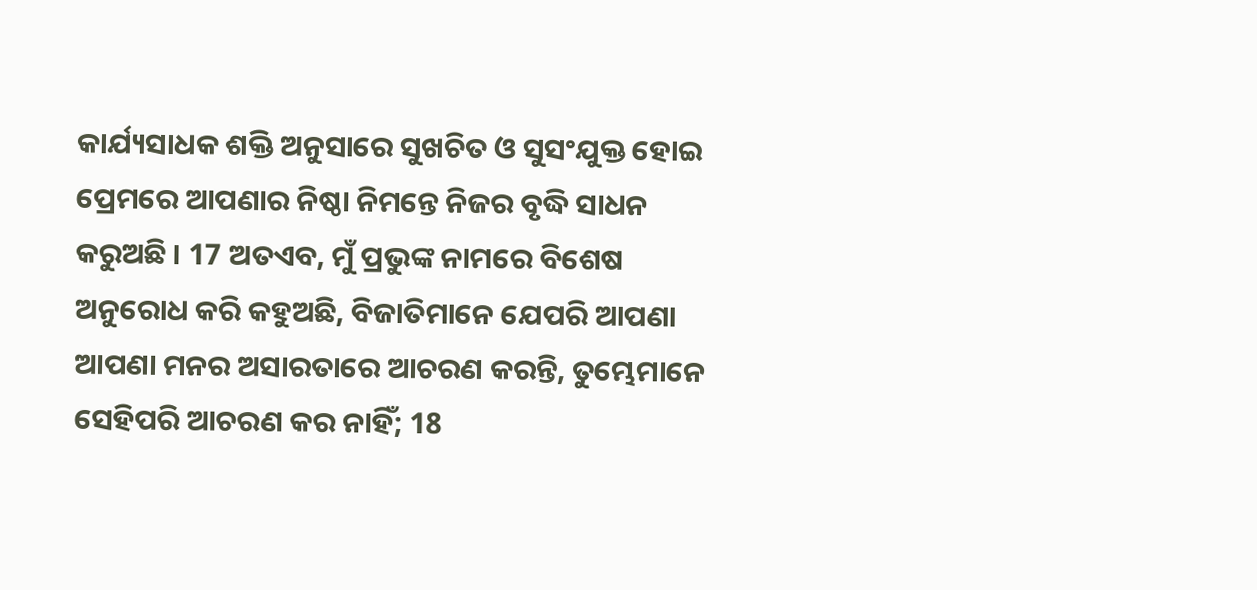କାର୍ଯ୍ୟସାଧକ ଶକ୍ତି ଅନୁସାରେ ସୁଖଚିତ ଓ ସୁସଂଯୁକ୍ତ ହୋଇ ପ୍ରେମରେ ଆପଣାର ନିଷ୍ଠା ନିମନ୍ତେ ନିଜର ବୃଦ୍ଧି ସାଧନ କରୁଅଛି । 17 ଅତଏବ, ମୁଁ ପ୍ରଭୁଙ୍କ ନାମରେ ବିଶେଷ ଅନୁରୋଧ କରି କହୁଅଛି, ବିଜାତିମାନେ ଯେପରି ଆପଣା ଆପଣା ମନର ଅସାରତାରେ ଆଚରଣ କରନ୍ତି, ତୁମ୍ଭେମାନେ ସେହିପରି ଆଚରଣ କର ନାହିଁ; 18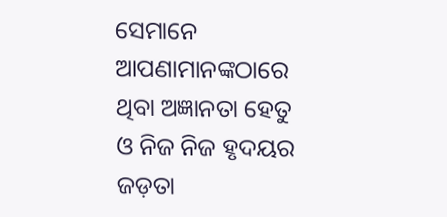ସେମାନେ ଆପଣାମାନଙ୍କଠାରେ ଥିବା ଅଜ୍ଞାନତା ହେତୁ ଓ ନିଜ ନିଜ ହୃଦୟର ଜଡ଼ତା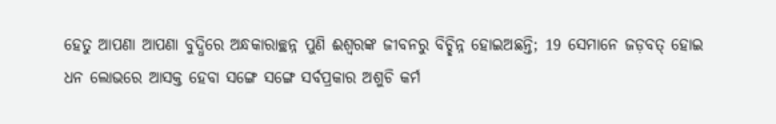ହେତୁ ଆପଣା ଆପଣା ବୁଦ୍ଧିରେ ଅନ୍ଧକାରାଚ୍ଛନ୍ନ ପୁଣି ଈଶ୍ଵରଙ୍କ ଜୀବନରୁ ବିଚ୍ଛିନ୍ନ ହୋଇଅଛନ୍ତି; 19 ସେମାନେ ଜଡ଼ବତ୍ ହୋଇ ଧନ ଲୋଭରେ ଆସକ୍ତ ହେବା ସଙ୍ଗେ ସଙ୍ଗେ ସର୍ବପ୍ରକାର ଅଶୁଚି କର୍ମ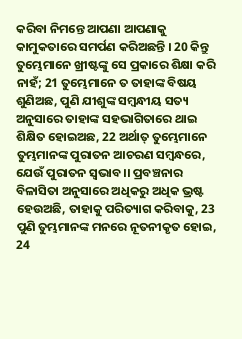କରିବା ନିମନ୍ତେ ଆପଣା ଆପଣାକୁ କାମୁକତାରେ ସମର୍ପଣ କରିଅଛନ୍ତି । 20 କିନ୍ତୁ ତୁମ୍ଭେମାନେ ଖ୍ରୀଷ୍ଟଙ୍କୁ ସେ ପ୍ରକାରେ ଶିକ୍ଷା କରି ନାହଁ; 21 ତୁମ୍ଭେମାନେ ତ ତାହାଙ୍କ ବିଷୟ ଶୁଣିଅଛ, ପୁଣି ଯୀଶୁଙ୍କ ସମ୍ଵନ୍ଧୀୟ ସତ୍ୟ ଅନୁସାରେ ତାହାଙ୍କ ସହଭାଗିତାରେ ଥାଇ ଶିକ୍ଷିତ ହୋଇଅଛ, 22 ଅର୍ଥାତ୍ ତୁମ୍ଭେମାନେ ତୁମ୍ଭମାନଙ୍କ ପୁରାତନ ଆଚରଣ ସମ୍ଵନ୍ଧରେ, ଯେଉଁ ପୁରାତନ ସ୍ଵଭାବ।। ପ୍ରବଞ୍ଚନାର ବିଳାସିତା ଅନୁସାରେ ଅଧିକରୁ ଅଧିକ ଭ୍ରଷ୍ଟ ହେଉଅଛି, ତାହାକୁ ପରିତ୍ୟାଗ କରିବାକୁ, 23 ପୁଣି ତୁମ୍ଭମାନଙ୍କ ମନରେ ନୂତନୀକୃତ ହୋଇ, 24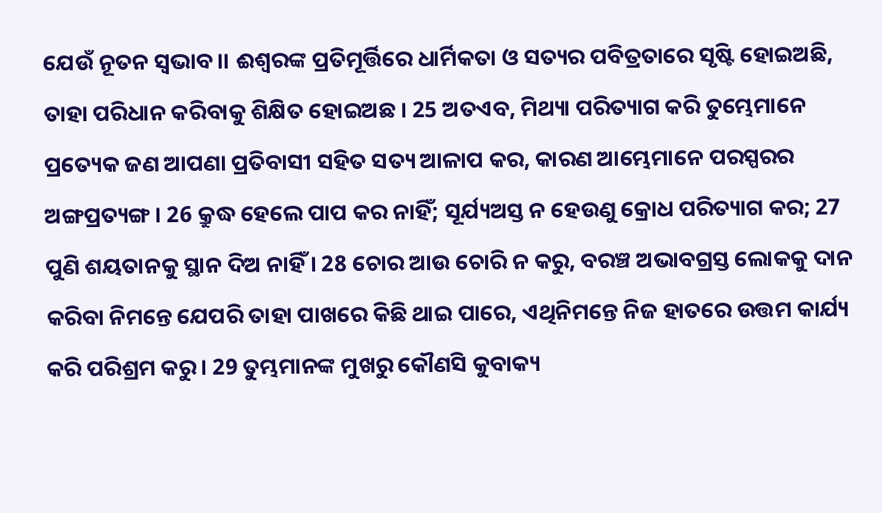ଯେଉଁ ନୂତନ ସ୍ଵଭାବ।। ଈଶ୍ଵରଙ୍କ ପ୍ରତିମୂର୍ତ୍ତିରେ ଧାର୍ମିକତା ଓ ସତ୍ୟର ପବିତ୍ରତାରେ ସୃଷ୍ଟି ହୋଇଅଛି, ତାହା ପରିଧାନ କରିବାକୁ ଶିକ୍ଷିତ ହୋଇଅଛ । 25 ଅତଏବ, ମିଥ୍ୟା ପରିତ୍ୟାଗ କରି ତୁମ୍ଭେମାନେ ପ୍ରତ୍ୟେକ ଜଣ ଆପଣା ପ୍ରତିବାସୀ ସହିତ ସତ୍ୟ ଆଳାପ କର, କାରଣ ଆମ୍ଭେମାନେ ପରସ୍ପରର ଅଙ୍ଗପ୍ରତ୍ୟଙ୍ଗ । 26 କ୍ରୁଦ୍ଧ ହେଲେ ପାପ କର ନାହିଁ; ସୂର୍ଯ୍ୟଅସ୍ତ ନ ହେଉଣୁ କ୍ରୋଧ ପରିତ୍ୟାଗ କର; 27 ପୁଣି ଶୟତାନକୁ ସ୍ଥାନ ଦିଅ ନାହିଁ । 28 ଚୋର ଆଉ ଚୋରି ନ କରୁ, ବରଞ୍ଚ ଅଭାବଗ୍ରସ୍ତ ଲୋକକୁ ଦାନ କରିବା ନିମନ୍ତେ ଯେପରି ତାହା ପାଖରେ କିଛି ଥାଇ ପାରେ, ଏଥିନିମନ୍ତେ ନିଜ ହାତରେ ଉତ୍ତମ କାର୍ଯ୍ୟ କରି ପରିଶ୍ରମ କରୁ । 29 ତୁମ୍ଭମାନଙ୍କ ମୁଖରୁ କୌଣସି କୁବାକ୍ୟ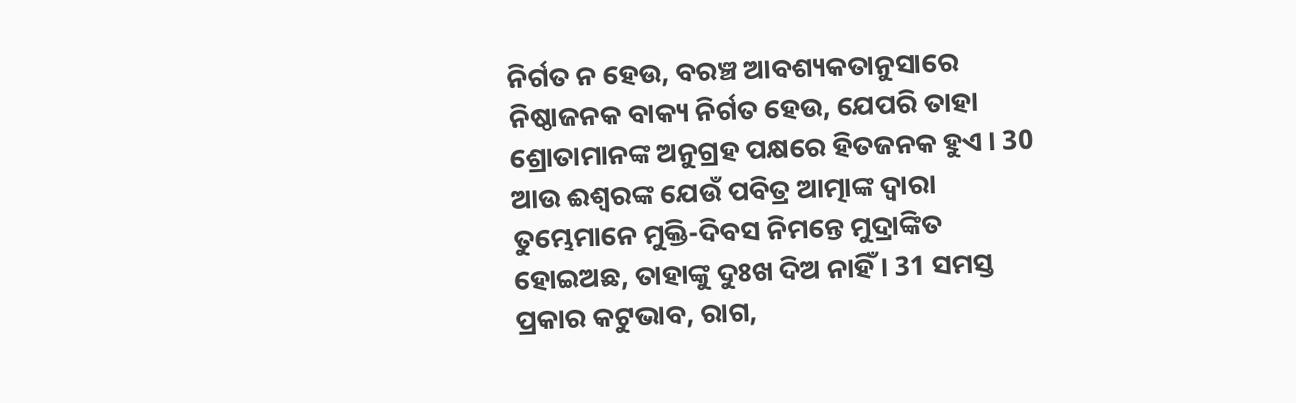ନିର୍ଗତ ନ ହେଉ, ବରଞ୍ଚ ଆବଶ୍ୟକତାନୁସାରେ ନିଷ୍ଠାଜନକ ବାକ୍ୟ ନିର୍ଗତ ହେଉ, ଯେପରି ତାହା ଶ୍ରୋତାମାନଙ୍କ ଅନୁଗ୍ରହ ପକ୍ଷରେ ହିତଜନକ ହୁଏ । 30 ଆଉ ଈଶ୍ଵରଙ୍କ ଯେଉଁ ପବିତ୍ର ଆତ୍ମାଙ୍କ ଦ୍ଵାରା ତୁମ୍ଭେମାନେ ମୁକ୍ତି-ଦିବସ ନିମନ୍ତେ ମୁଦ୍ରାଙ୍କିତ ହୋଇଅଛ, ତାହାଙ୍କୁ ଦୁଃଖ ଦିଅ ନାହିଁ । 31 ସମସ୍ତ ପ୍ରକାର କଟୁଭାବ, ରାଗ,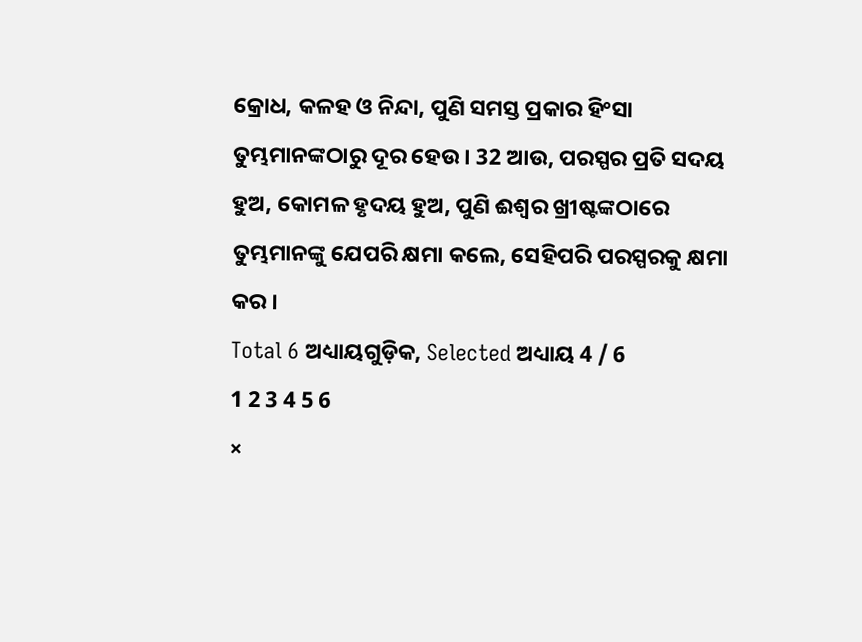କ୍ରୋଧ, କଳହ ଓ ନିନ୍ଦା, ପୁଣି ସମସ୍ତ ପ୍ରକାର ହିଂସା ତୁମ୍ଭମାନଙ୍କଠାରୁ ଦୂର ହେଉ । 32 ଆଉ, ପରସ୍ପର ପ୍ରତି ସଦୟ ହୁଅ, କୋମଳ ହୃଦୟ ହୁଅ, ପୁଣି ଈଶ୍ଵର ଖ୍ରୀଷ୍ଟଙ୍କଠାରେ ତୁମ୍ଭମାନଙ୍କୁ ଯେପରି କ୍ଷମା କଲେ, ସେହିପରି ପରସ୍ପରକୁ କ୍ଷମା କର ।
Total 6 ଅଧ୍ୟାୟଗୁଡ଼ିକ, Selected ଅଧ୍ୟାୟ 4 / 6
1 2 3 4 5 6
×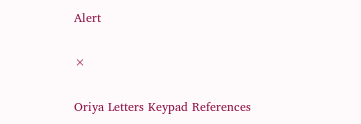Alert

×

Oriya Letters Keypad References